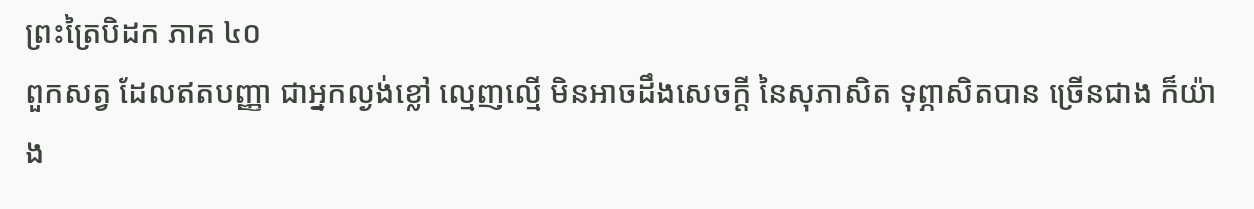ព្រះត្រៃបិដក ភាគ ៤០
ពួកសត្វ ដែលឥតបញ្ញា ជាអ្នកល្ងង់ខ្លៅ ល្មេញល្មើ មិនអាចដឹងសេចក្តី នៃសុភាសិត ទុព្ភាសិតបាន ច្រើនជាង ក៏យ៉ាង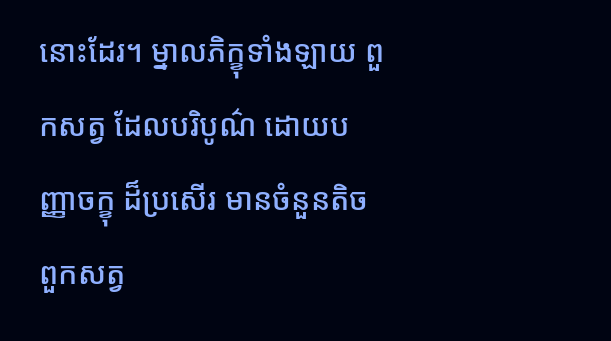នោះដែរ។ ម្នាលភិក្ខុទាំងឡាយ ពួកសត្វ ដែលបរិបូណ៌ ដោយបញ្ញាចក្ខុ ដ៏ប្រសើរ មានចំនួនតិច ពួកសត្វ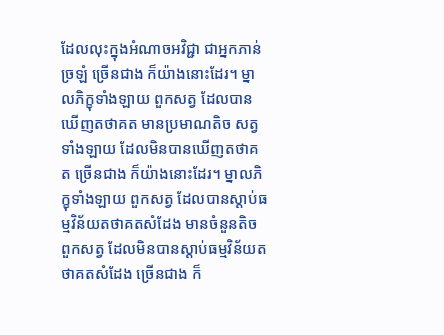ដែលលុះក្នុងអំណាចអវិជ្ជា ជាអ្នកភាន់ច្រឡំ ច្រើនជាង ក៏យ៉ាងនោះដែរ។ ម្នាលភិក្ខុទាំងឡាយ ពួកសត្វ ដែលបានឃើញតថាគត មានប្រមាណតិច សត្វទាំងឡាយ ដែលមិនបានឃើញតថាគត ច្រើនជាង ក៏យ៉ាងនោះដែរ។ ម្នាលភិក្ខុទាំងឡាយ ពួកសត្វ ដែលបានស្តាប់ធម្មវិន័យតថាគតសំដែង មានចំនួនតិច ពួកសត្វ ដែលមិនបានស្តាប់ធម្មវិន័យតថាគតសំដែង ច្រើនជាង ក៏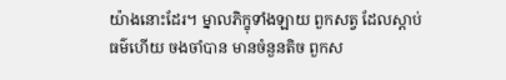យ៉ាងនោះដែរ។ ម្នាលភិក្ខុទាំងឡាយ ពួកសត្វ ដែលស្តាប់ធម៌ហើយ ចងចាំបាន មានចំនួនតិច ពួកស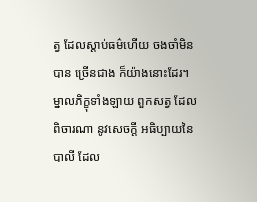ត្វ ដែលស្តាប់ធម៌ហើយ ចងចាំមិនបាន ច្រើនជាង ក៏យ៉ាងនោះដែរ។ ម្នាលភិក្ខុទាំងឡាយ ពួកសត្វ ដែលពិចារណា នូវសេចក្តី អធិប្បាយនៃបាលី ដែល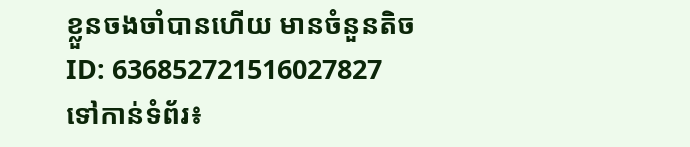ខ្លួនចងចាំបានហើយ មានចំនួនតិច
ID: 636852721516027827
ទៅកាន់ទំព័រ៖